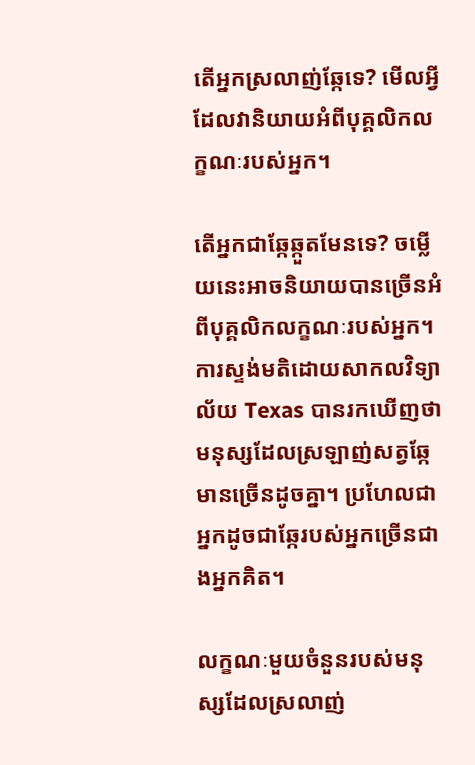តើអ្នកស្រលាញ់ឆ្កែទេ? មើលអ្វីដែលវានិយាយអំពីបុគ្គលិកលក្ខណៈរបស់អ្នក។

តើអ្នកជាឆ្កែឆ្កួតមែនទេ? ចម្លើយនេះអាចនិយាយបានច្រើនអំពីបុគ្គលិកលក្ខណៈរបស់អ្នក។ ការស្ទង់មតិដោយសាកលវិទ្យាល័យ Texas បានរកឃើញថាមនុស្សដែលស្រឡាញ់សត្វឆ្កែមានច្រើនដូចគ្នា។ ប្រហែលជាអ្នកដូចជាឆ្កែរបស់អ្នកច្រើនជាងអ្នកគិត។

លក្ខណៈមួយចំនួនរបស់មនុស្សដែលស្រលាញ់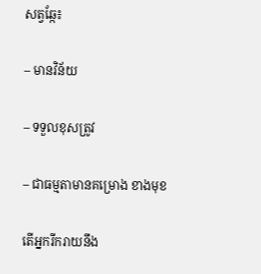សត្វឆ្កែ៖

– មានវិន័យ

– ទទួលខុសត្រូវ

– ជាធម្មតាមានគម្រោង ខាងមុខ

តើអ្នករីករាយនឹង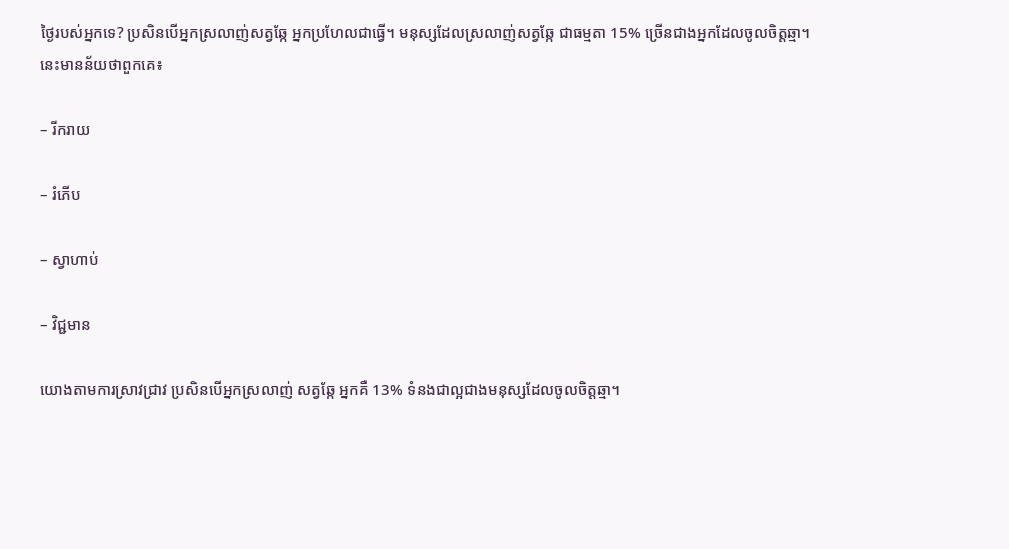ថ្ងៃរបស់អ្នកទេ? ប្រសិនបើអ្នកស្រលាញ់សត្វឆ្កែ អ្នកប្រហែលជាធ្វើ។ មនុស្សដែលស្រលាញ់សត្វឆ្កែ ជាធម្មតា 15% ច្រើនជាងអ្នកដែលចូលចិត្តឆ្មា។ នេះមានន័យថាពួកគេ៖

– រីករាយ

– រំភើប

– ស្វាហាប់

– វិជ្ជមាន

យោងតាមការស្រាវជ្រាវ ប្រសិនបើអ្នកស្រលាញ់ សត្វឆ្កែ អ្នកគឺ 13% ទំនងជាល្អជាងមនុស្សដែលចូលចិត្តឆ្មា។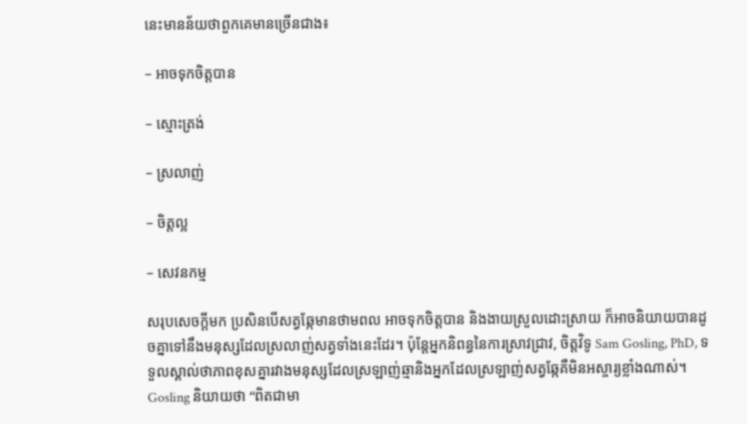នេះមានន័យថាពួកគេមានច្រើនជាង៖

– អាចទុកចិត្តបាន

– ស្មោះត្រង់

– ស្រលាញ់

– ចិត្តល្អ

– សេវនកម្ម

សរុបសេចក្តីមក ប្រសិនបើសត្វឆ្កែមានថាមពល អាចទុកចិត្តបាន និងងាយស្រួលដោះស្រាយ ក៏អាចនិយាយបានដូចគ្នាទៅនឹងមនុស្សដែលស្រលាញ់សត្វទាំងនេះដែរ។ ប៉ុន្តែអ្នកនិពន្ធនៃការស្រាវជ្រាវ, ចិត្តវិទូ Sam Gosling, PhD, ទទួលស្គាល់ថាភាពខុសគ្នារវាងមនុស្សដែលស្រឡាញ់ឆ្មានិងអ្នកដែលស្រឡាញ់សត្វឆ្កែគឺមិនអស្ចារ្យខ្លាំងណាស់។ Gosling និយាយថា “ពិតជាមា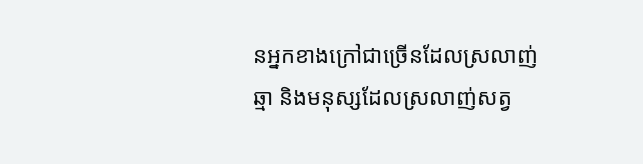នអ្នកខាងក្រៅជាច្រើនដែលស្រលាញ់ឆ្មា និងមនុស្សដែលស្រលាញ់សត្វ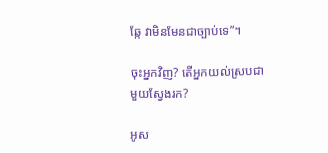ឆ្កែ វាមិនមែនជាច្បាប់ទេ”។

ចុះអ្នកវិញ? តើអ្នកយល់ស្របជាមួយស្វែងរក?

អូស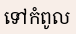ទៅកំពូល